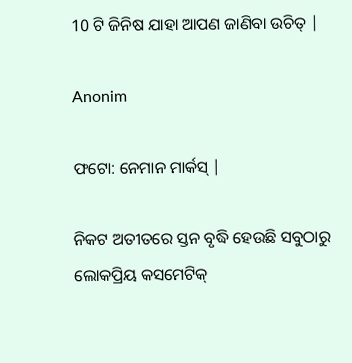10 ଟି ଜିନିଷ ଯାହା ଆପଣ ଜାଣିବା ଉଚିତ୍ |

Anonim

ଫଟୋ: ନେମାନ ମାର୍କସ୍ |

ନିକଟ ଅତୀତରେ ସ୍ତନ ବୃଦ୍ଧି ହେଉଛି ସବୁଠାରୁ ଲୋକପ୍ରିୟ କସମେଟିକ୍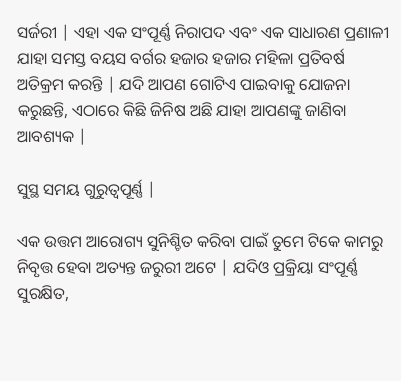ସର୍ଜରୀ | ଏହା ଏକ ସଂପୂର୍ଣ୍ଣ ନିରାପଦ ଏବଂ ଏକ ସାଧାରଣ ପ୍ରଣାଳୀ ଯାହା ସମସ୍ତ ବୟସ ବର୍ଗର ହଜାର ହଜାର ମହିଳା ପ୍ରତିବର୍ଷ ଅତିକ୍ରମ କରନ୍ତି | ଯଦି ଆପଣ ଗୋଟିଏ ପାଇବାକୁ ଯୋଜନା କରୁଛନ୍ତି, ଏଠାରେ କିଛି ଜିନିଷ ଅଛି ଯାହା ଆପଣଙ୍କୁ ଜାଣିବା ଆବଶ୍ୟକ |

ସୁସ୍ଥ ସମୟ ଗୁରୁତ୍ୱପୂର୍ଣ୍ଣ |

ଏକ ଉତ୍ତମ ଆରୋଗ୍ୟ ସୁନିଶ୍ଚିତ କରିବା ପାଇଁ ତୁମେ ଟିକେ କାମରୁ ନିବୃତ୍ତ ହେବା ଅତ୍ୟନ୍ତ ଜରୁରୀ ଅଟେ | ଯଦିଓ ପ୍ରକ୍ରିୟା ସଂପୂର୍ଣ୍ଣ ସୁରକ୍ଷିତ,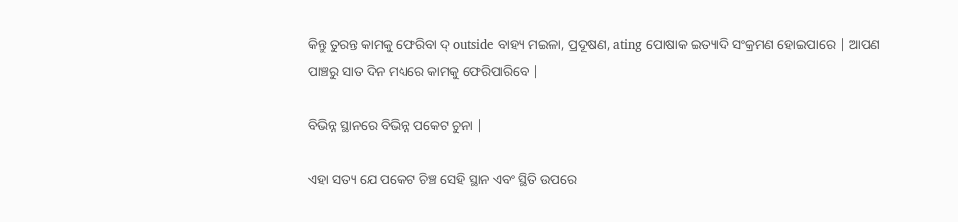କିନ୍ତୁ ତୁରନ୍ତ କାମକୁ ଫେରିବା ଦ୍ outside ବାହ୍ୟ ମଇଳା, ପ୍ରଦୂଷଣ, ating ପୋଷାକ ଇତ୍ୟାଦି ସଂକ୍ରମଣ ହୋଇପାରେ | ଆପଣ ପାଞ୍ଚରୁ ସାତ ଦିନ ମଧ୍ୟରେ କାମକୁ ଫେରିପାରିବେ |

ବିଭିନ୍ନ ସ୍ଥାନରେ ବିଭିନ୍ନ ପକେଟ ଚୁନା |

ଏହା ସତ୍ୟ ଯେ ପକେଟ ଚିଞ୍ଚ ସେହି ସ୍ଥାନ ଏବଂ ସ୍ଥିତି ଉପରେ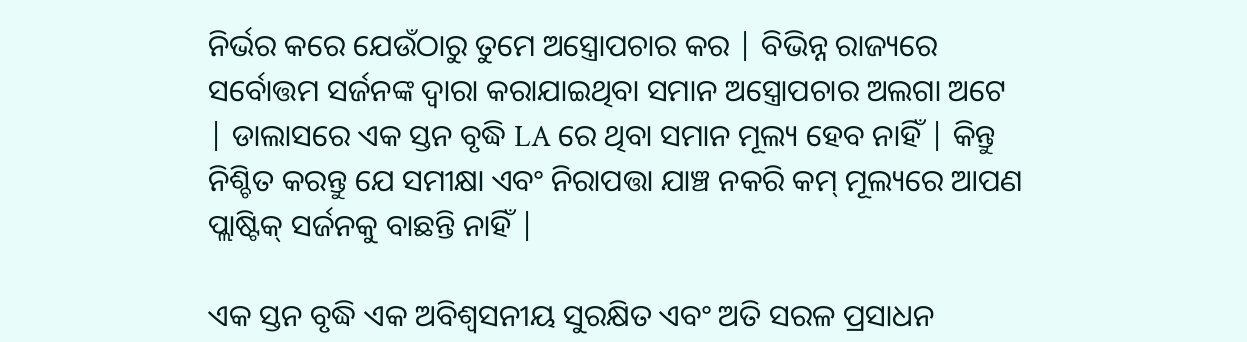ନିର୍ଭର କରେ ଯେଉଁଠାରୁ ତୁମେ ଅସ୍ତ୍ରୋପଚାର କର | ବିଭିନ୍ନ ରାଜ୍ୟରେ ସର୍ବୋତ୍ତମ ସର୍ଜନଙ୍କ ଦ୍ୱାରା କରାଯାଇଥିବା ସମାନ ଅସ୍ତ୍ରୋପଚାର ଅଲଗା ଅଟେ | ଡାଲାସରେ ଏକ ସ୍ତନ ବୃଦ୍ଧି LA ରେ ଥିବା ସମାନ ମୂଲ୍ୟ ହେବ ନାହିଁ | କିନ୍ତୁ ନିଶ୍ଚିତ କରନ୍ତୁ ଯେ ସମୀକ୍ଷା ଏବଂ ନିରାପତ୍ତା ଯାଞ୍ଚ ନକରି କମ୍ ମୂଲ୍ୟରେ ଆପଣ ପ୍ଲାଷ୍ଟିକ୍ ସର୍ଜନକୁ ବାଛନ୍ତି ନାହିଁ |

ଏକ ସ୍ତନ ବୃଦ୍ଧି ଏକ ଅବିଶ୍ୱସନୀୟ ସୁରକ୍ଷିତ ଏବଂ ଅତି ସରଳ ପ୍ରସାଧନ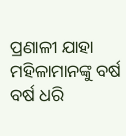ପ୍ରଣାଳୀ ଯାହା ମହିଳାମାନଙ୍କୁ ବର୍ଷ ବର୍ଷ ଧରି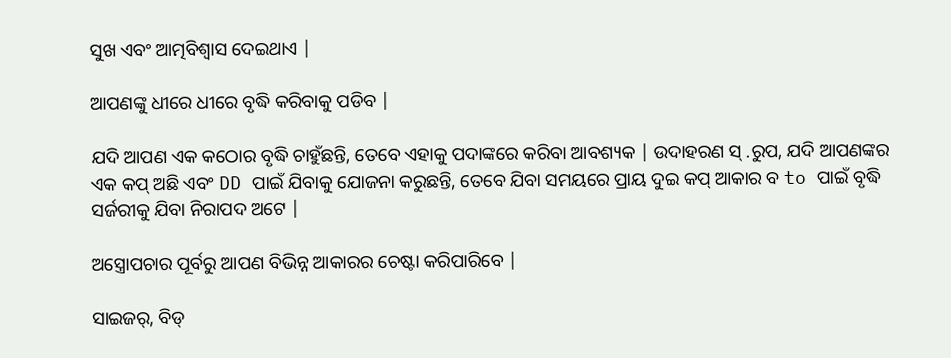ସୁଖ ଏବଂ ଆତ୍ମବିଶ୍ୱାସ ଦେଇଥାଏ |

ଆପଣଙ୍କୁ ଧୀରେ ଧୀରେ ବୃଦ୍ଧି କରିବାକୁ ପଡିବ |

ଯଦି ଆପଣ ଏକ କଠୋର ବୃଦ୍ଧି ଚାହୁଁଛନ୍ତି, ତେବେ ଏହାକୁ ପଦାଙ୍କରେ କରିବା ଆବଶ୍ୟକ | ଉଦାହରଣ ସ୍ .ରୁପ, ଯଦି ଆପଣଙ୍କର ଏକ କପ୍ ଅଛି ଏବଂ DD ପାଇଁ ଯିବାକୁ ଯୋଜନା କରୁଛନ୍ତି, ତେବେ ଯିବା ସମୟରେ ପ୍ରାୟ ଦୁଇ କପ୍ ଆକାର ବ to ପାଇଁ ବୃଦ୍ଧି ସର୍ଜରୀକୁ ଯିବା ନିରାପଦ ଅଟେ |

ଅସ୍ତ୍ରୋପଚାର ପୂର୍ବରୁ ଆପଣ ବିଭିନ୍ନ ଆକାରର ଚେଷ୍ଟା କରିପାରିବେ |

ସାଇଜର୍, ବିଡ୍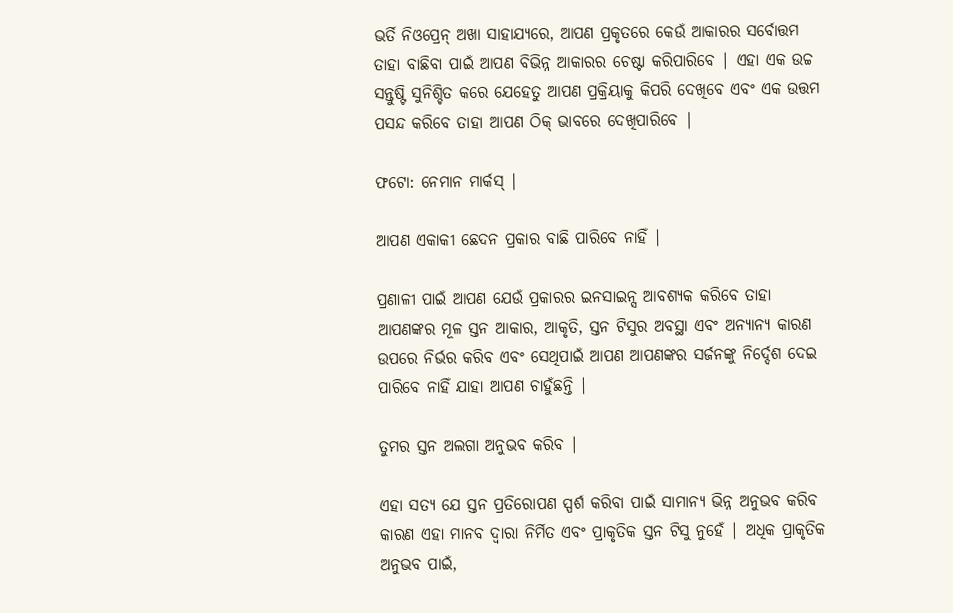ଭର୍ତି ନିଓପ୍ରେନ୍ ଅଖା ସାହାଯ୍ୟରେ, ଆପଣ ପ୍ରକୃତରେ କେଉଁ ଆକାରର ସର୍ବୋତ୍ତମ ତାହା ବାଛିବା ପାଇଁ ଆପଣ ବିଭିନ୍ନ ଆକାରର ଚେଷ୍ଟା କରିପାରିବେ | ଏହା ଏକ ଉଚ୍ଚ ସନ୍ତୁଷ୍ଟି ସୁନିଶ୍ଚିତ କରେ ଯେହେତୁ ଆପଣ ପ୍ରକ୍ରିୟାକୁ କିପରି ଦେଖିବେ ଏବଂ ଏକ ଉତ୍ତମ ପସନ୍ଦ କରିବେ ତାହା ଆପଣ ଠିକ୍ ଭାବରେ ଦେଖିପାରିବେ |

ଫଟୋ: ନେମାନ ମାର୍କସ୍ |

ଆପଣ ଏକାକୀ ଛେଦନ ପ୍ରକାର ବାଛି ପାରିବେ ନାହିଁ |

ପ୍ରଣାଳୀ ପାଇଁ ଆପଣ ଯେଉଁ ପ୍ରକାରର ଇନସାଇନ୍ସ ଆବଶ୍ୟକ କରିବେ ତାହା ଆପଣଙ୍କର ମୂଳ ସ୍ତନ ଆକାର, ଆକୃତି, ସ୍ତନ ଟିସୁର ଅବସ୍ଥା ଏବଂ ଅନ୍ୟାନ୍ୟ କାରଣ ଉପରେ ନିର୍ଭର କରିବ ଏବଂ ସେଥିପାଇଁ ଆପଣ ଆପଣଙ୍କର ସର୍ଜନଙ୍କୁ ନିର୍ଦ୍ଦେଶ ଦେଇ ପାରିବେ ନାହିଁ ଯାହା ଆପଣ ଚାହୁଁଛନ୍ତି |

ତୁମର ସ୍ତନ ଅଲଗା ଅନୁଭବ କରିବ |

ଏହା ସତ୍ୟ ଯେ ସ୍ତନ ପ୍ରତିରୋପଣ ସ୍ପର୍ଶ କରିବା ପାଇଁ ସାମାନ୍ୟ ଭିନ୍ନ ଅନୁଭବ କରିବ କାରଣ ଏହା ମାନବ ଦ୍ୱାରା ନିର୍ମିତ ଏବଂ ପ୍ରାକୃତିକ ସ୍ତନ ଟିସୁ ନୁହେଁ | ଅଧିକ ପ୍ରାକୃତିକ ଅନୁଭବ ପାଇଁ,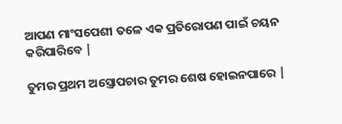ଆପଣ ମାଂସପେଶୀ ତଳେ ଏକ ପ୍ରତିରୋପଣ ପାଇଁ ଚୟନ କରିପାରିବେ |

ତୁମର ପ୍ରଥମ ଅସ୍ତ୍ରୋପଚାର ତୁମର ଶେଷ ହୋଇନପାରେ |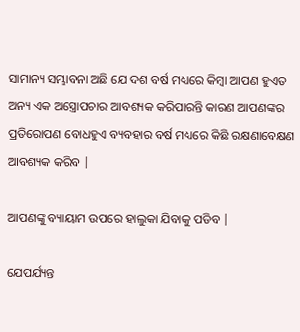ସାମାନ୍ୟ ସମ୍ଭାବନା ଅଛି ଯେ ଦଶ ବର୍ଷ ମଧ୍ୟରେ କିମ୍ବା ଆପଣ ହୁଏତ ଅନ୍ୟ ଏକ ଅସ୍ତ୍ରୋପଚାର ଆବଶ୍ୟକ କରିପାରନ୍ତି କାରଣ ଆପଣଙ୍କର ପ୍ରତିରୋପଣ ବୋଧହୁଏ ବ୍ୟବହାର ବର୍ଷ ମଧ୍ୟରେ କିଛି ରକ୍ଷଣାବେକ୍ଷଣ ଆବଶ୍ୟକ କରିବ |

ଆପଣଙ୍କୁ ବ୍ୟାୟାମ ଉପରେ ହାଲୁକା ଯିବାକୁ ପଡିବ |

ଯେପର୍ଯ୍ୟନ୍ତ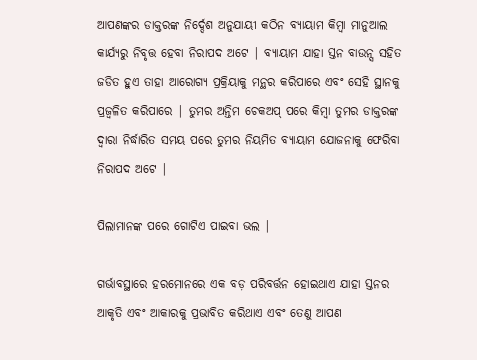ଆପଣଙ୍କର ଡାକ୍ତରଙ୍କ ନିର୍ଦ୍ଦେଶ ଅନୁଯାୟୀ କଠିନ ବ୍ୟାୟାମ କିମ୍ବା ମାନୁଆଲ କାର୍ଯ୍ୟରୁ ନିବୃତ୍ତ ହେବା ନିରାପଦ ଅଟେ | ବ୍ୟାୟାମ ଯାହା ସ୍ତନ ବାଉନ୍ସ ସହିତ ଜଡିତ ହୁଏ ତାହା ଆରୋଗ୍ୟ ପ୍ରକ୍ରିୟାକୁ ମନ୍ଥର କରିପାରେ ଏବଂ ସେହି ସ୍ଥାନକୁ ପ୍ରଜ୍ୱଳିତ କରିପାରେ | ତୁମର ଅନ୍ତିମ ଚେକଅପ୍ ପରେ କିମ୍ବା ତୁମର ଡାକ୍ତରଙ୍କ ଦ୍ୱାରା ନିର୍ଦ୍ଧାରିତ ସମୟ ପରେ ତୁମର ନିୟମିତ ବ୍ୟାୟାମ ଯୋଜନାକୁ ଫେରିବା ନିରାପଦ ଅଟେ |

ପିଲାମାନଙ୍କ ପରେ ଗୋଟିଏ ପାଇବା ଭଲ |

ଗର୍ଭାବସ୍ଥାରେ ହରମୋନରେ ଏକ ବଡ଼ ପରିବର୍ତ୍ତନ ହୋଇଥାଏ ଯାହା ସ୍ତନର ଆକୃତି ଏବଂ ଆକାରକୁ ପ୍ରଭାବିତ କରିଥାଏ ଏବଂ ତେଣୁ ଆପଣ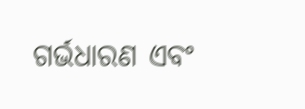ଗର୍ଭଧାରଣ ଏବଂ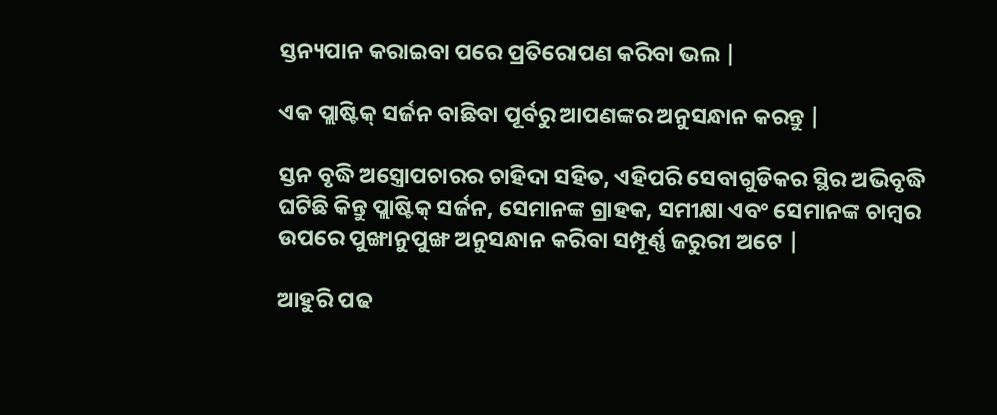ସ୍ତନ୍ୟପାନ କରାଇବା ପରେ ପ୍ରତିରୋପଣ କରିବା ଭଲ |

ଏକ ପ୍ଲାଷ୍ଟିକ୍ ସର୍ଜନ ବାଛିବା ପୂର୍ବରୁ ଆପଣଙ୍କର ଅନୁସନ୍ଧାନ କରନ୍ତୁ |

ସ୍ତନ ବୃଦ୍ଧି ଅସ୍ତ୍ରୋପଚାରର ଚାହିଦା ସହିତ, ଏହିପରି ସେବାଗୁଡିକର ସ୍ଥିର ଅଭିବୃଦ୍ଧି ଘଟିଛି କିନ୍ତୁ ପ୍ଲାଷ୍ଟିକ୍ ସର୍ଜନ, ସେମାନଙ୍କ ଗ୍ରାହକ, ସମୀକ୍ଷା ଏବଂ ସେମାନଙ୍କ ଚାମ୍ବର ଉପରେ ପୁଙ୍ଖାନୁପୁଙ୍ଖ ଅନୁସନ୍ଧାନ କରିବା ସମ୍ପୂର୍ଣ୍ଣ ଜରୁରୀ ଅଟେ |

ଆହୁରି ପଢ